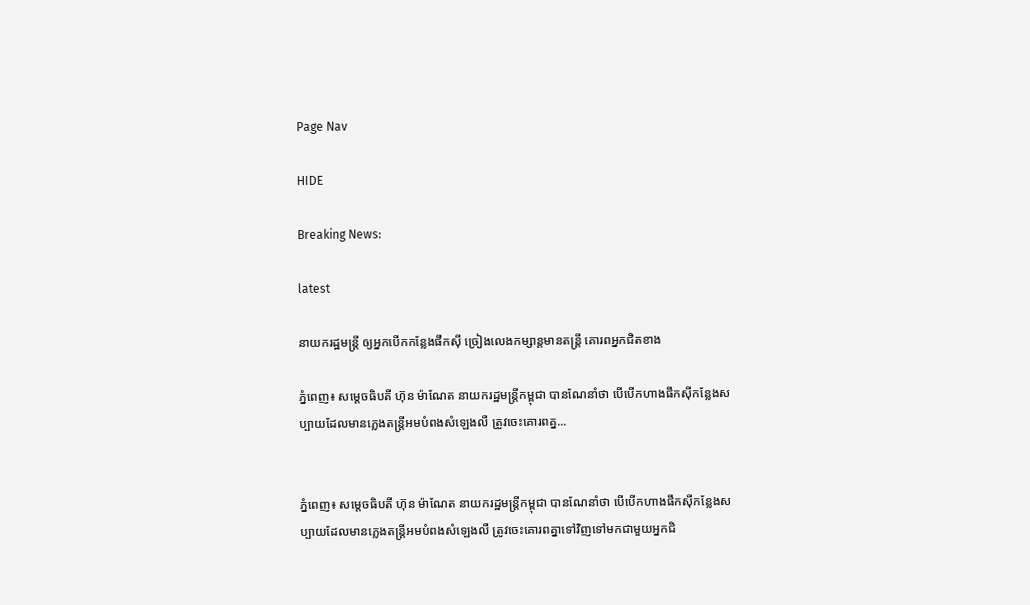Page Nav

HIDE

Breaking News:

latest

នាយករដ្ឋមន្ត្រី ឲ្យអ្នកបើកកន្លែងផឹកស៊ី ច្រៀងលេងកម្សាន្តមានតន្ត្រី គោរពអ្នកជិតខាង

ភ្នំពេញ៖ សម្តេចធិបតី ហ៊ុន ម៉ាណែត នាយករដ្ឋមន្ត្រីកម្ពុជា បានណែនាំថា បើបើកហាងផឹកស៊ីកន្លែងសប្បាយដែលមានភ្លេងតន្ត្រីអមបំពងសំឡេងលឺ ត្រូវចេះគោរពគ្ន...


ភ្នំពេញ៖ សម្តេចធិបតី ហ៊ុន ម៉ាណែត នាយករដ្ឋមន្ត្រីកម្ពុជា បានណែនាំថា បើបើកហាងផឹកស៊ីកន្លែងសប្បាយដែលមានភ្លេងតន្ត្រីអមបំពងសំឡេងលឺ ត្រូវចេះគោរពគ្នាទៅវិញទៅមកជាមួយអ្នកជិ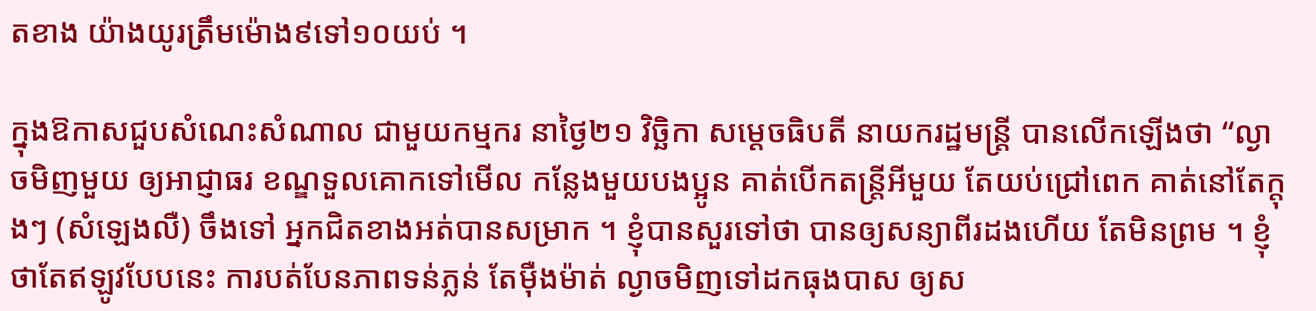តខាង យ៉ាងយូរត្រឹមម៉ោង៩ទៅ១០យប់ ។

ក្នុងឱកាសជួបសំណេះសំណាល ជាមួយកម្មករ នាថ្ងៃ២១ វិច្ឆិកា សម្តេចធិបតី នាយករដ្ឋមន្ត្រី បានលើកឡើងថា “ល្ងាចមិញមួយ ឲ្យអាជ្ញាធរ ខណ្ឌទួលគោកទៅមើល កន្លែងមួយបងប្អូន គាត់បើកតន្ត្រីអីមួយ តែយប់ជ្រៅពេក គាត់នៅតែក្តុងៗ (សំឡេងលឺ) ចឹងទៅ អ្នកជិតខាងអត់បានសម្រាក ។ ខ្ញុំបានសួរទៅថា បានឲ្យសន្យាពីរដងហើយ តែមិនព្រម ។ ខ្ញុំថាតែឥឡូវបែបនេះ ការបត់បែនភាពទន់ភ្លន់ តែម៉ឺងម៉ាត់ ល្ងាចមិញទៅដកធុងបាស ឲ្យស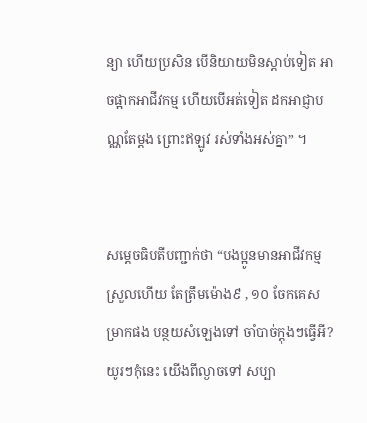ន្យា ហើយប្រសិន បើនិយាយមិនស្តាប់ទៀត អាចផ្អាកអាជីវកម្ម ហើយបើអត់ទៀត ដកអាជ្ញាបណ្ណតែម្តង ព្រោះឥឡូវ រស់ទាំងអស់គ្នា” ។


សម្តេចធិបតីបញ្ជាក់ថា “បងប្អូនមានអាជីវកម្មស្រួលហើយ តែត្រឹមម៉ោង៩ , ១០ ចែកគេសម្រាកផង បន្ថយសំឡេងទៅ ចាំបាច់ក្តុងៗធ្វើអី? យូរៗកុំនេះ យើងពីល្ងាចទៅ សប្បា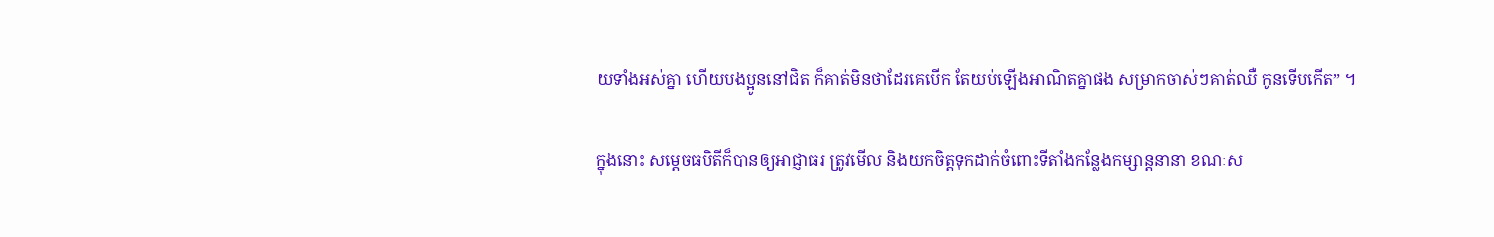យទាំងអស់គ្នា ហើយបងប្អូននៅជិត ក៏គាត់មិនថាដែរគេបើក តែយប់ឡើងអាណិតគ្នាផង សម្រាកចាស់ៗគាត់ឈឺ កូនទើបកើត” ។

ក្នុងនោះ សម្តេចធបិតីក៏បានឲ្យអាជ្ញាធរ ត្រូវមើល និងយកចិត្តទុកដាក់ចំពោះទីតាំងកន្លែងកម្សាន្តនានា ខណៈស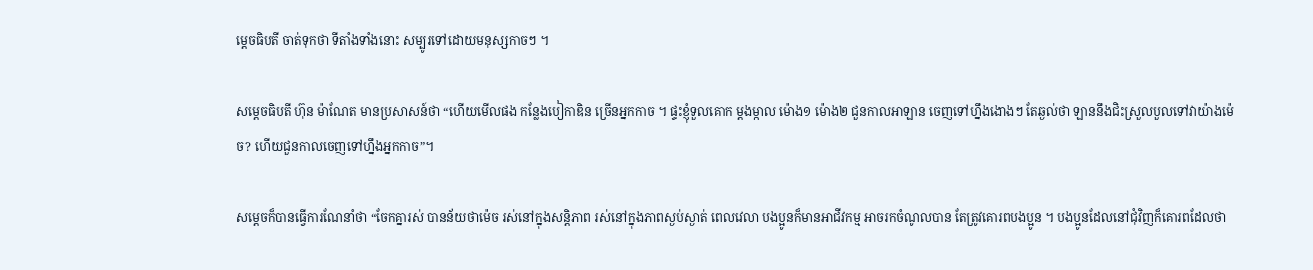ម្តេចធិបតី ចាត់ទុកថា ទីតាំងទាំងនោះ សម្បូរទៅដោយមនុស្សកាចៗ ។

សម្តេចធិបតី ហ៊ុន ម៉ាណែត មានប្រសាសន៍ថា “ហើយមើលផង កន្លែងបៀកាឌិន ច្រើនអ្នកកាច ។ ផ្ទះខ្ញុំទួលគោក ម្តងម្កាល ម៉ោង១ ម៉ោង២ ជួនកាលអាឡាន ចេញទៅហ្នឹងងោងៗ តែឆ្ងល់ថា ឡាននឹងជិះស្រួលបួលទៅវាយ៉ាងម៉េច? ហើយជួនកាលចេញទៅហ្នឹងអ្នកកាច”។

សម្តេចក៏បានធ្វើការណែនាំថា “ចែកគ្នារស់ បានន័យថាម៉េច រស់នៅក្នុងសន្តិភាព រស់នៅក្នុងភាពស្ងប់ស្ងាត់ ពេលវេលា បងប្អូនក៏មានអាជីវកម្ម អាចរកចំណូលបាន តែត្រូវគោរពបងប្អូន ។ បងប្អូនដែលនៅជុំវិញក៏គោរពដែលថា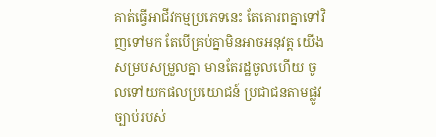គាត់ធ្វើអាជីវកម្មប្រភេទនេះ តែគោរពគ្នាទៅវិញទៅមក តែបើគ្រប់គ្នាមិនអាចអនុវត្ត យើងសម្របសម្រួលគ្នា មានតែរដ្ឋចូលហើយ ចូលទៅយកផលប្រយោជន៍ ប្រជាជនតាមផ្លូវច្បាប់របស់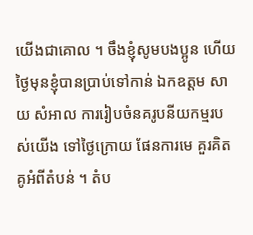យើងជាគោល ។ ចឹងខ្ញុំសូមបងប្អូន ហើយថ្ងៃមុនខ្ញុំបានប្រាប់ទៅកាន់ ឯកឧត្តម សាយ សំអាល ការរៀបចំនគរូបនីយកម្មរបស់យើង ទៅថ្ងៃក្រោយ ផែនការមេ គួរគិតគូអំពីតំបន់ ។ តំប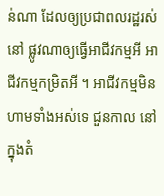ន់ណា ដែលឲ្យប្រជាពលរដ្ឋរស់នៅ ផ្លូវណាឲ្យធ្វើអាជីវកម្មអី អាជីវកម្មកម្រិតអី ។ អាជីវកម្មមិនហាមទាំងអស់ទេ ជួនកាល នៅក្នុងតំ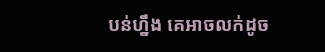បន់ហ្នឹង គេអាចលក់ដូច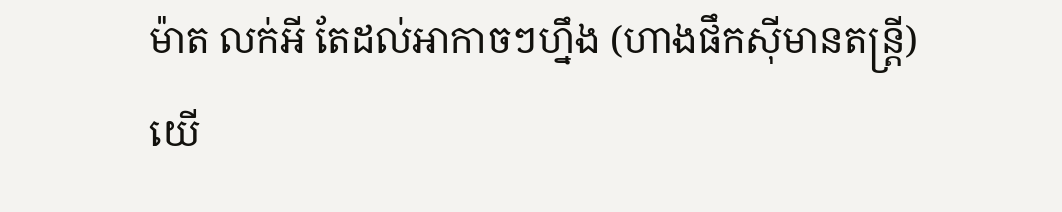ម៉ាត លក់អី តែដល់អាកាចៗហ្នឹង (ហាងផឹកស៊ីមានតន្ត្រី) យើ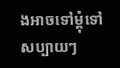ងអាចទៅម្តុំទៅ សប្បាយៗ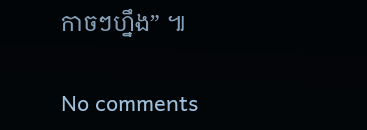កាចៗហ្នឹង” ៕

No comments